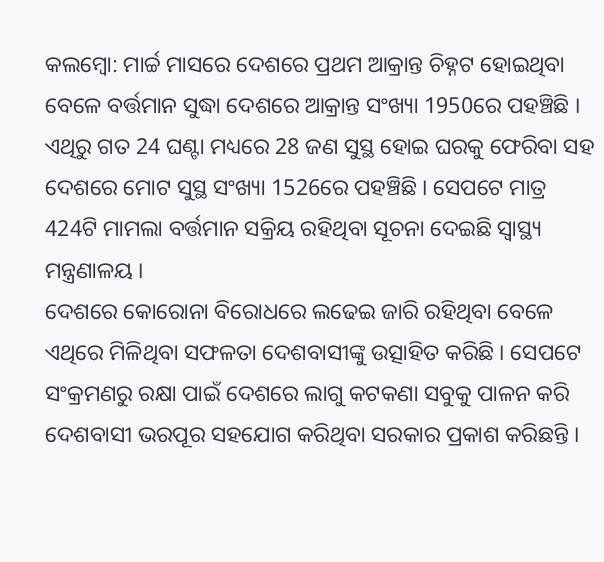କଲମ୍ବୋ: ମାର୍ଚ୍ଚ ମାସରେ ଦେଶରେ ପ୍ରଥମ ଆକ୍ରାନ୍ତ ଚିହ୍ନଟ ହୋଇଥିବା ବେଳେ ବର୍ତ୍ତମାନ ସୁଦ୍ଧା ଦେଶରେ ଆକ୍ରାନ୍ତ ସଂଖ୍ୟା 1950ରେ ପହଞ୍ଚିଛି । ଏଥିରୁ ଗତ 24 ଘଣ୍ଟା ମଧ୍ୟରେ 28 ଜଣ ସୁସ୍ଥ ହୋଇ ଘରକୁ ଫେରିବା ସହ ଦେଶରେ ମୋଟ ସୁସ୍ଥ ସଂଖ୍ୟା 1526ରେ ପହଞ୍ଚିଛି । ସେପଟେ ମାତ୍ର 424ଟି ମାମଲା ବର୍ତ୍ତମାନ ସକ୍ରିୟ ରହିଥିବା ସୂଚନା ଦେଇଛି ସ୍ବାସ୍ଥ୍ୟ ମନ୍ତ୍ରଣାଳୟ ।
ଦେଶରେ କୋରୋନା ବିରୋଧରେ ଲଢେଇ ଜାରି ରହିଥିବା ବେଳେ ଏଥିରେ ମିଳିଥିବା ସଫଳତା ଦେଶବାସୀଙ୍କୁ ଉତ୍ସାହିତ କରିଛି । ସେପଟେ ସଂକ୍ରମଣରୁ ରକ୍ଷା ପାଇଁ ଦେଶରେ ଲାଗୁ କଟକଣା ସବୁକୁ ପାଳନ କରି ଦେଶବାସୀ ଭରପୂର ସହଯୋଗ କରିଥିବା ସରକାର ପ୍ରକାଶ କରିଛନ୍ତି ।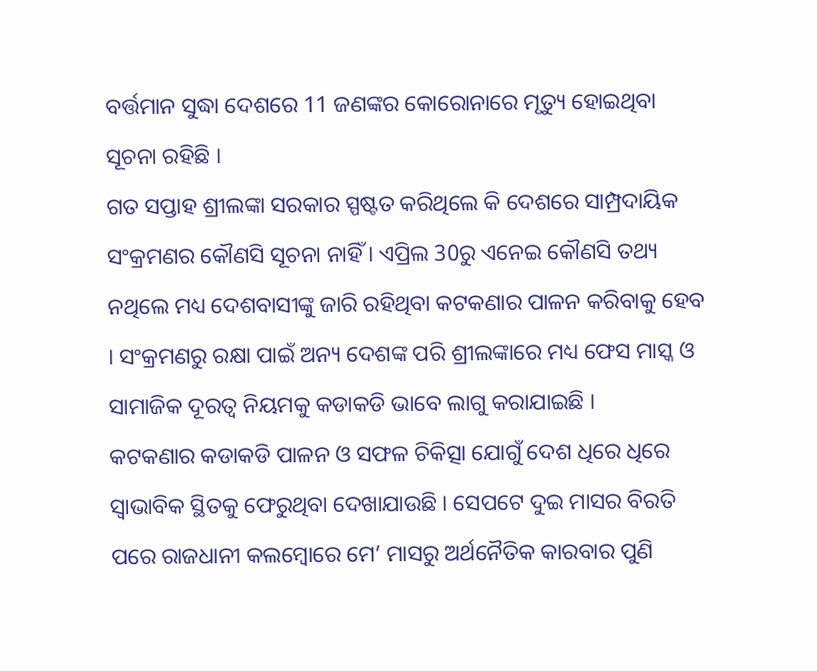ବର୍ତ୍ତମାନ ସୁଦ୍ଧା ଦେଶରେ 11 ଜଣଙ୍କର କୋରୋନାରେ ମୃତ୍ୟୁ ହୋଇଥିବା ସୂଚନା ରହିଛି ।
ଗତ ସପ୍ତାହ ଶ୍ରୀଲଙ୍କା ସରକାର ସ୍ପଷ୍ଟତ କରିଥିଲେ କି ଦେଶରେ ସାମ୍ପ୍ରଦାୟିକ ସଂକ୍ରମଣର କୌଣସି ସୂଚନା ନାହିଁ । ଏପ୍ରିଲ 30ରୁ ଏନେଇ କୌଣସି ତଥ୍ୟ ନଥିଲେ ମଧ୍ୟ ଦେଶବାସୀଙ୍କୁ ଜାରି ରହିଥିବା କଟକଣାର ପାଳନ କରିବାକୁ ହେବ । ସଂକ୍ରମଣରୁ ରକ୍ଷା ପାଇଁ ଅନ୍ୟ ଦେଶଙ୍କ ପରି ଶ୍ରୀଲଙ୍କାରେ ମଧ୍ୟ ଫେସ ମାସ୍କ ଓ ସାମାଜିକ ଦୂରତ୍ବ ନିୟମକୁ କଡାକଡି ଭାବେ ଲାଗୁ କରାଯାଇଛି ।
କଟକଣାର କଡାକଡି ପାଳନ ଓ ସଫଳ ଚିକିତ୍ସା ଯୋଗୁଁ ଦେଶ ଧିରେ ଧିରେ ସ୍ବାଭାବିକ ସ୍ଥିତକୁ ଫେରୁଥିବା ଦେଖାଯାଉଛି । ସେପଟେ ଦୁଇ ମାସର ବିରତି ପରେ ରାଜଧାନୀ କଲମ୍ବୋରେ ମେ’ ମାସରୁ ଅର୍ଥନୈତିକ କାରବାର ପୁଣି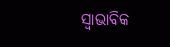ସ୍ବାଭାବିକ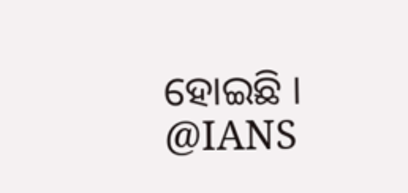ହୋଇଛି ।
@IANS